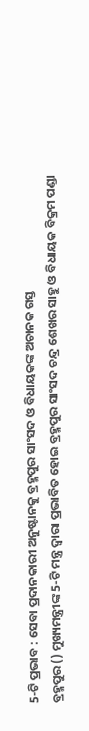5-ଟି ପ୍ରଭାବ : ସେବା ପ୍ରଦାନକାରୀ ଅନୁଷ୍ଟାନକୁ ବ୍ରହ୍ମପୁର ସାଂସଦ ଓ ବିଧାୟକଙ୍କ ଅଚାନକ ଗସ୍ତ
ବ୍ରହ୍ମପୁର () ମୁଖ୍ୟମନ୍ତ୍ରୀଙ୍କ 5-ଟି ମନ୍ତ୍ର ଦ୍ବାରା ପ୍ରଭାବିତ ହୋଇ ବ୍ରହ୍ମପୁର ସାଂସଦ ଚନ୍ଦ୍ର ଶେଖର ସାହୁ ଓ ବିଧାୟକ ବିକ୍ରମ ପଣ୍ଡା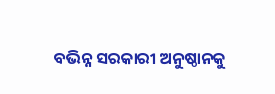ବଭିନ୍ନ ସରକାରୀ ଅନୁଷ୍ଠାନକୁ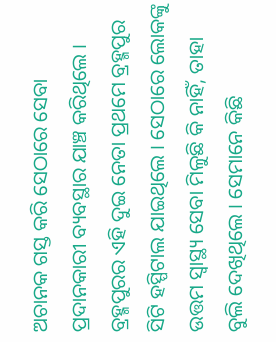ଅଚାନକ ଗସ୍ତ କରି ସେଠାରେ ସେବା ପ୍ରଦାନକାରୀ ବ୍ୟବସ୍ଥାର ଯାଞ୍ଚ କରିଥିଲେ ।
ବ୍ରହ୍ମପୁରର ଏହି ଦୁଇ ନେତା ପ୍ରଥମେ ବ୍ରହ୍ମପୁର ସିଟି ହସ୍ପିଟାଲ ଯାଇଥିଲେ । ସେଠାରେ ଲୋକଙ୍କୁ ଉତ୍ତମ ସ୍ବାସ୍ଥ୍ୟ ସେବା ମିଳୁଛି କି ନାହିଁ, ତାହା ବୁଲି ଦେଖିଥିଲେ । ସେମାନେ କିଛି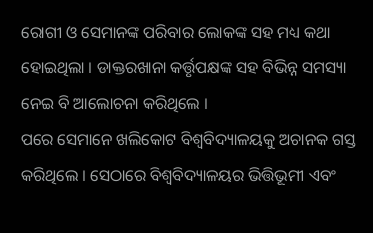ରୋଗୀ ଓ ସେମାନଙ୍କ ପରିବାର ଲୋକଙ୍କ ସହ ମଧ୍ୟ କଥା ହୋଇଥିଲା । ଡାକ୍ତରଖାନା କର୍ତ୍ତୃପକ୍ଷଙ୍କ ସହ ବିଭିନ୍ନ ସମସ୍ୟା ନେଇ ବି ଆଲୋଚନା କରିଥିଲେ ।
ପରେ ସେମାନେ ଖଲିକୋଟ ବିଶ୍ବବିଦ୍ୟାଳୟକୁ ଅଚାନକ ଗସ୍ତ କରିଥିଲେ । ସେଠାରେ ବିଶ୍ବବିଦ୍ୟାଳୟର ଭିତ୍ତିଭୂମୀ ଏବଂ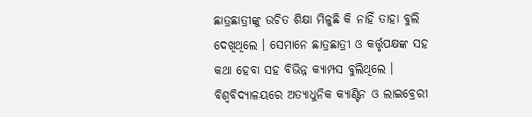ଛାତ୍ରଛାତ୍ରୀଙ୍କୁ ଉଚିତ ଶିକ୍ଷା ମିଳୁଛି କି ନାହିଁ ତାହା ବୁଲି ଦେଖିଥିଲେ । ସେମାନେ ଛାତ୍ରଛାତ୍ରୀ ଓ କର୍ତ୍ତୃପକ୍ଷଙ୍କ ସହ କଥା ହେବା ସହ ବିଭିନ୍ନ କ୍ୟାମ୍ପସ ବୁଲିଥିଲେ । ବିଶ୍ବବିଦ୍ୟାଳୟରେ ଅତ୍ୟାଧୁନିକ କ୍ୟାଣ୍ଟିନ ଓ ଲାଇବ୍ରେରୀ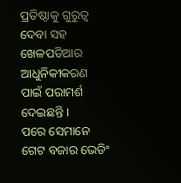ପ୍ରତିଷ୍ଠାକୁ ଗୁରୁତ୍ବ ଦେବା ସହ ଖେଳପଡିଆର ଆଧୁନିକୀକରଣ ପାଇଁ ପରାମର୍ଶ ଦେଇଛନ୍ତି ।
ପରେ ସେମାନେ ଗେଟ ବଜାର ଭେଡିଂ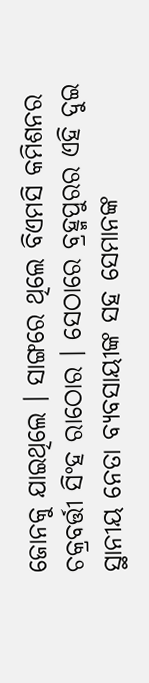ଜୋନକୁ ଯାଇଥିଲେ । ସାଙ୍ଗରେ ଥିଲେ ବିଏମସି କମିଶନର ଚକ୍ରବର୍ତ୍ତୀ ସିଂହ ରାଠୋର । ସେଠାରେ ବ୍ରହ୍ମପୁରର ଏହି ଦୁଇ ସ୍ଥାନୀୟ ନେତା ବ୍ୟବସାୟୀଙ୍କ ସହ ସେମାନଙ୍କ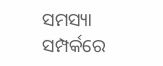ସମସ୍ୟା ସମ୍ପର୍କରେ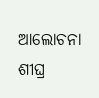ଆଲୋଚନା ଶୀଘ୍ର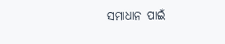ସମାଧାନ ପାଇଁ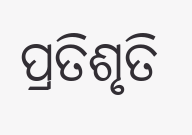ପ୍ରତିଶୃତି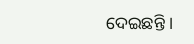ଦେଇଛନ୍ତି ।